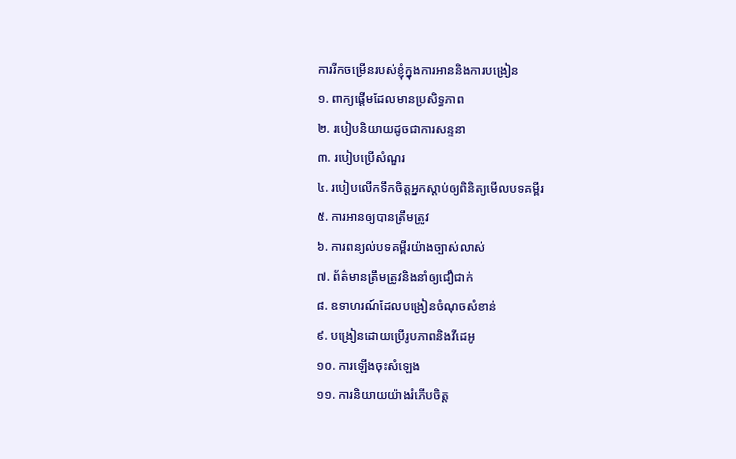ការរីកចម្រើនរបស់ខ្ញុំក្នុងការអាននិងការបង្រៀន
១. ពាក្យផ្ដើមដែលមានប្រសិទ្ធភាព
២. របៀបនិយាយដូចជាការសន្ទនា
៣. របៀបប្រើសំណួរ
៤. របៀបលើកទឹកចិត្តអ្នកស្ដាប់ឲ្យពិនិត្យមើលបទគម្ពីរ
៥. ការអានឲ្យបានត្រឹមត្រូវ
៦. ការពន្យល់បទគម្ពីរយ៉ាងច្បាស់លាស់
៧. ព័ត៌មានត្រឹមត្រូវនិងនាំឲ្យជឿជាក់
៨. ឧទាហរណ៍ដែលបង្រៀនចំណុចសំខាន់
៩. បង្រៀនដោយប្រើរូបភាពនិងវីដេអូ
១០. ការឡើងចុះសំឡេង
១១. ការនិយាយយ៉ាងរំភើបចិត្ត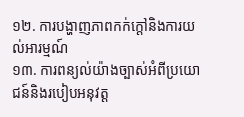១២. ការបង្ហាញភាពកក់ក្ដៅនិងការយល់អារម្មណ៍
១៣. ការពន្យល់យ៉ាងច្បាស់អំពីប្រយោជន៍និងរបៀបអនុវត្ត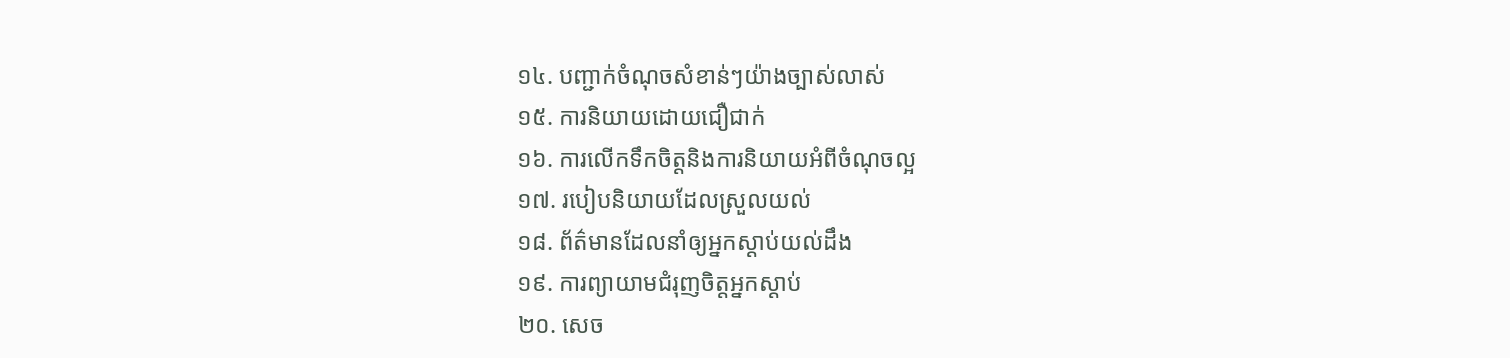១៤. បញ្ជាក់ចំណុចសំខាន់ៗយ៉ាងច្បាស់លាស់
១៥. ការនិយាយដោយជឿជាក់
១៦. ការលើកទឹកចិត្តនិងការនិយាយអំពីចំណុចល្អ
១៧. របៀបនិយាយដែលស្រួលយល់
១៨. ព័ត៌មានដែលនាំឲ្យអ្នកស្ដាប់យល់ដឹង
១៩. ការព្យាយាមជំរុញចិត្តអ្នកស្ដាប់
២០. សេច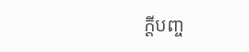ក្ដីបញ្ច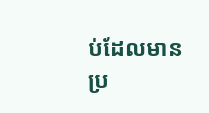ប់ដែលមានប្រ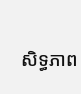សិទ្ធភាព